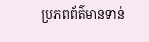ប្រភពព័ត៌មានទាន់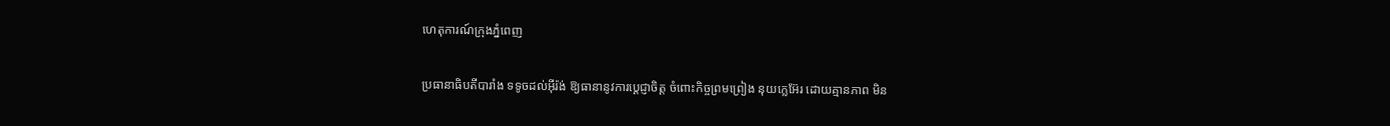ហេតុការណ៍ក្រុងភ្នំពេញ

ប្រធានាធិបតីបារាំង ទទូចដល់អ៊ីរ៉ង់ ឱ្យធានានូវការប្តេជ្ញាចិត្ត ចំពោះកិច្ចព្រមព្រៀង នុយក្លេអ៊ែរ ដោយគ្មានភាព មិន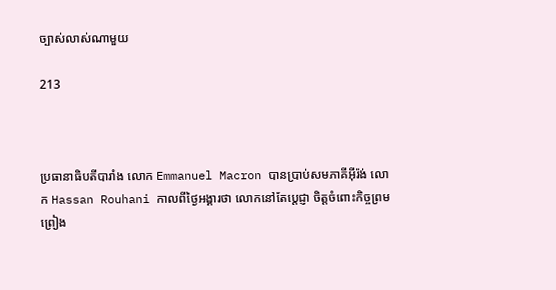ច្បាស់លាស់ណាមួយ

213



ប្រធានាធិបតីបារាំង លោក Emmanuel Macron បានប្រាប់សមភាគីអ៊ីរ៉ង់ លោក Hassan Rouhani កាលពីថ្ងៃអង្គារថា លោកនៅតែប្តេជ្ញា ចិត្តចំពោះកិច្ចព្រមព្រៀង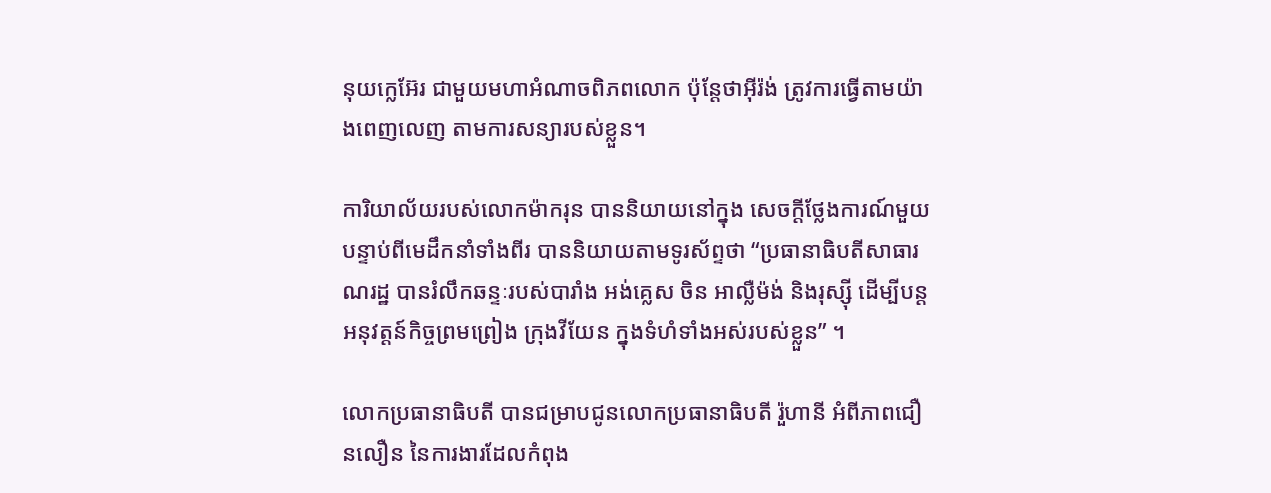នុយក្លេអ៊ែរ ជាមួយមហាអំណាចពិភពលោក ប៉ុន្តែថាអ៊ីរ៉ង់ ត្រូវការធ្វើតាមយ៉ាងពេញលេញ តាមការសន្យារបស់ខ្លួន។

ការិយាល័យរបស់លោកម៉ាករុន បាននិយាយនៅក្នុង សេចក្តីថ្លែងការណ៍មួយ បន្ទាប់ពីមេដឹកនាំទាំងពីរ បាននិយាយតាមទូរស័ព្ទថា “ប្រធានាធិបតីសាធារណរដ្ឋ បានរំលឹកឆន្ទៈរបស់បារាំង អង់គ្លេស ចិន អាល្លឺម៉ង់ និងរុស្ស៊ី ដើម្បីបន្តអនុវត្ដន៍កិច្ចព្រមព្រៀង ក្រុងវីយែន ក្នុងទំហំទាំងអស់របស់ខ្លួន” ។

លោកប្រធានាធិបតី បានជម្រាបជូនលោកប្រធានាធិបតី រ៉ួហានី អំពីភាពជឿនលឿន នៃការងារដែលកំពុង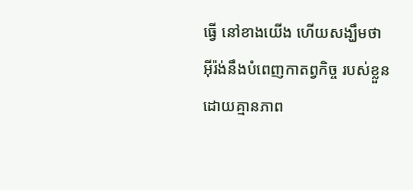ធ្វើ នៅខាងយើង ហើយសង្ឃឹមថា អ៊ីរ៉ង់នឹងបំពេញកាតព្វកិច្ច របស់ខ្លួន ដោយគ្មានភាព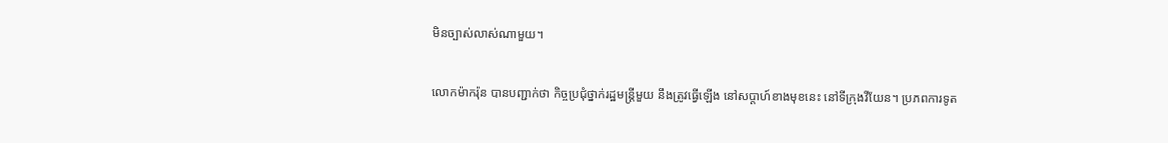មិនច្បាស់លាស់ណាមួយ។

លោកម៉ាករ៉ុន បានបញ្ជាក់ថា កិច្ចប្រជុំថ្នាក់រដ្ឋមន្ត្រីមួយ នឹងត្រូវធ្វើឡើង នៅសប្តាហ៍ខាងមុខនេះ នៅទីក្រុងវីយែន។ ប្រភពការទូត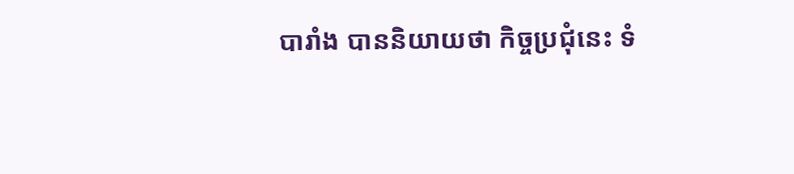បារាំង បាននិយាយថា កិច្ចប្រជុំនេះ ទំ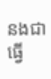នងជាធ្វើ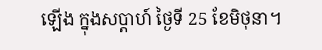ឡើង ក្នុងសប្តាហ៍ ថ្ងៃទី 25 ខែមិថុនា។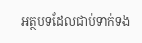អត្ថបទដែលជាប់ទាក់ទង